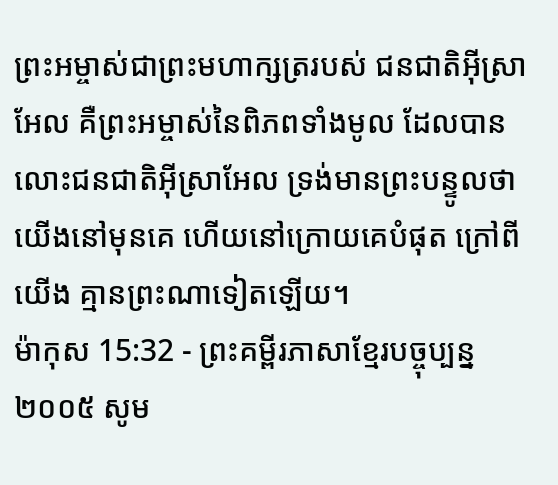ព្រះអម្ចាស់ជាព្រះមហាក្សត្ររបស់ ជនជាតិអ៊ីស្រាអែល គឺព្រះអម្ចាស់នៃពិភពទាំងមូល ដែលបានលោះជនជាតិអ៊ីស្រាអែល ទ្រង់មានព្រះបន្ទូលថា យើងនៅមុនគេ ហើយនៅក្រោយគេបំផុត ក្រៅពីយើង គ្មានព្រះណាទៀតឡើយ។
ម៉ាកុស 15:32 - ព្រះគម្ពីរភាសាខ្មែរបច្ចុប្បន្ន ២០០៥ សូម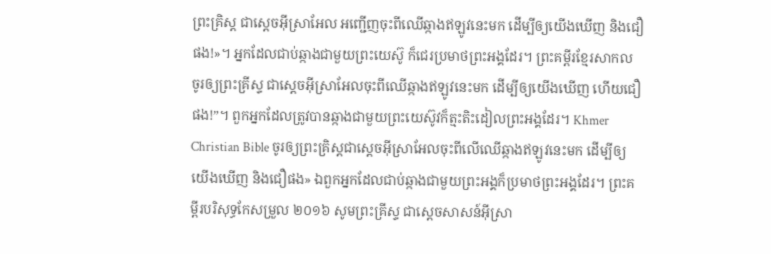ព្រះគ្រិស្ត ជាស្ដេចអ៊ីស្រាអែល អញ្ជើញចុះពីឈើឆ្កាងឥឡូវនេះមក ដើម្បីឲ្យយើងឃើញ និងជឿផង!»។ អ្នកដែលជាប់ឆ្កាងជាមួយព្រះយេស៊ូ ក៏ជេរប្រមាថព្រះអង្គដែរ។ ព្រះគម្ពីរខ្មែរសាកល ចូរឲ្យព្រះគ្រីស្ទ ជាស្ដេចអ៊ីស្រាអែលចុះពីឈើឆ្កាងឥឡូវនេះមក ដើម្បីឲ្យយើងឃើញ ហើយជឿផង!”។ ពួកអ្នកដែលត្រូវបានឆ្កាងជាមួយព្រះយេស៊ូវក៏ត្មះតិះដៀលព្រះអង្គដែរ។ Khmer Christian Bible ចូរឲ្យព្រះគ្រិស្ដជាស្ដេចអ៊ីស្រាអែលចុះពីលើឈើឆ្កាងឥឡូវនេះមក ដើម្បីឲ្យយើងឃើញ និងជឿផង» ឯពួកអ្នកដែលជាប់ឆ្កាងជាមួយព្រះអង្គក៏ប្រមាថព្រះអង្គដែរ។ ព្រះគម្ពីរបរិសុទ្ធកែសម្រួល ២០១៦ សូមព្រះគ្រីស្ទ ជាស្តេចសាសន៍អ៊ីស្រា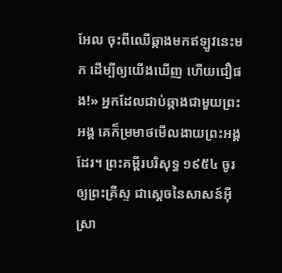អែល ចុះពីឈើឆ្កាងមកឥឡូវនេះមក ដើម្បីឲ្យយើងឃើញ ហើយជឿផង!» អ្នកដែលជាប់ឆ្កាងជាមួយព្រះអង្គ គេក៏ម្រមាថមើលងាយព្រះអង្គដែរ។ ព្រះគម្ពីរបរិសុទ្ធ ១៩៥៤ ចូរឲ្យព្រះគ្រីស្ទ ជាស្តេចនៃសាសន៍អ៊ីស្រា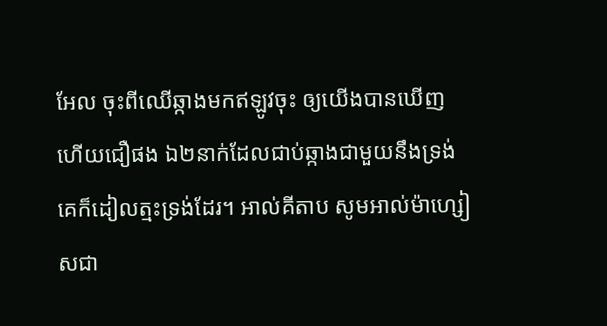អែល ចុះពីឈើឆ្កាងមកឥឡូវចុះ ឲ្យយើងបានឃើញ ហើយជឿផង ឯ២នាក់ដែលជាប់ឆ្កាងជាមួយនឹងទ្រង់ គេក៏ដៀលត្មះទ្រង់ដែរ។ អាល់គីតាប សូមអាល់ម៉ាហ្សៀសជា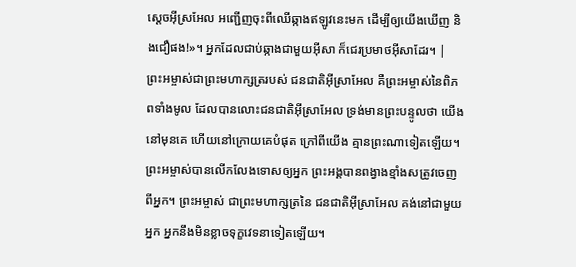ស្ដេចអ៊ីស្រអែល អញ្ជើញចុះពីឈើឆ្កាងឥឡូវនេះមក ដើម្បីឲ្យយើងឃើញ និងជឿផង!»។ អ្នកដែលជាប់ឆ្កាងជាមួយអ៊ីសា ក៏ជេរប្រមាថអ៊ីសាដែរ។ |
ព្រះអម្ចាស់ជាព្រះមហាក្សត្ររបស់ ជនជាតិអ៊ីស្រាអែល គឺព្រះអម្ចាស់នៃពិភពទាំងមូល ដែលបានលោះជនជាតិអ៊ីស្រាអែល ទ្រង់មានព្រះបន្ទូលថា យើងនៅមុនគេ ហើយនៅក្រោយគេបំផុត ក្រៅពីយើង គ្មានព្រះណាទៀតឡើយ។
ព្រះអម្ចាស់បានលើកលែងទោសឲ្យអ្នក ព្រះអង្គបានពង្វាងខ្មាំងសត្រូវចេញពីអ្នក។ ព្រះអម្ចាស់ ជាព្រះមហាក្សត្រនៃ ជនជាតិអ៊ីស្រាអែល គង់នៅជាមួយអ្នក អ្នកនឹងមិនខ្លាចទុក្ខវេទនាទៀតឡើយ។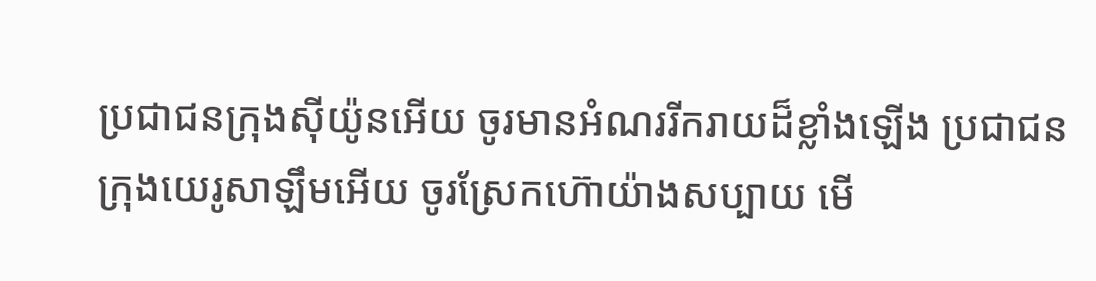ប្រជាជនក្រុងស៊ីយ៉ូនអើយ ចូរមានអំណររីករាយដ៏ខ្លាំងឡើង ប្រជាជនក្រុងយេរូសាឡឹមអើយ ចូរស្រែកហ៊ោយ៉ាងសប្បាយ មើ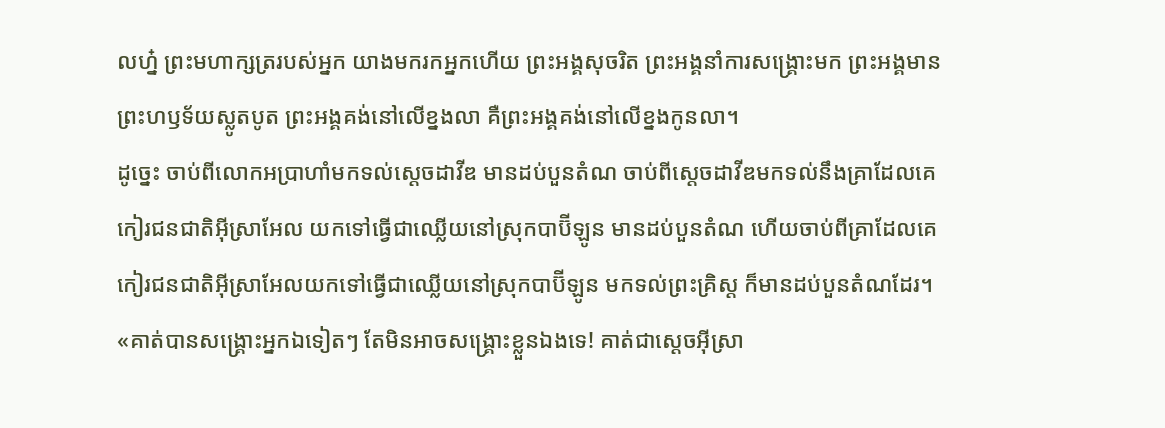លហ្ន៎ ព្រះមហាក្សត្ររបស់អ្នក យាងមករកអ្នកហើយ ព្រះអង្គសុចរិត ព្រះអង្គនាំការសង្គ្រោះមក ព្រះអង្គមានព្រះហឫទ័យស្លូតបូត ព្រះអង្គគង់នៅលើខ្នងលា គឺព្រះអង្គគង់នៅលើខ្នងកូនលា។
ដូច្នេះ ចាប់ពីលោកអប្រាហាំមកទល់ស្ដេចដាវីឌ មានដប់បួនតំណ ចាប់ពីស្ដេចដាវីឌមកទល់នឹងគ្រាដែលគេកៀរជនជាតិអ៊ីស្រាអែល យកទៅធ្វើជាឈ្លើយនៅស្រុកបាប៊ីឡូន មានដប់បួនតំណ ហើយចាប់ពីគ្រាដែលគេកៀរជនជាតិអ៊ីស្រាអែលយកទៅធ្វើជាឈ្លើយនៅស្រុកបាប៊ីឡូន មកទល់ព្រះគ្រិស្ត ក៏មានដប់បួនតំណដែរ។
«គាត់បានសង្គ្រោះអ្នកឯទៀតៗ តែមិនអាចសង្គ្រោះខ្លួនឯងទេ! គាត់ជាស្ដេចអ៊ីស្រា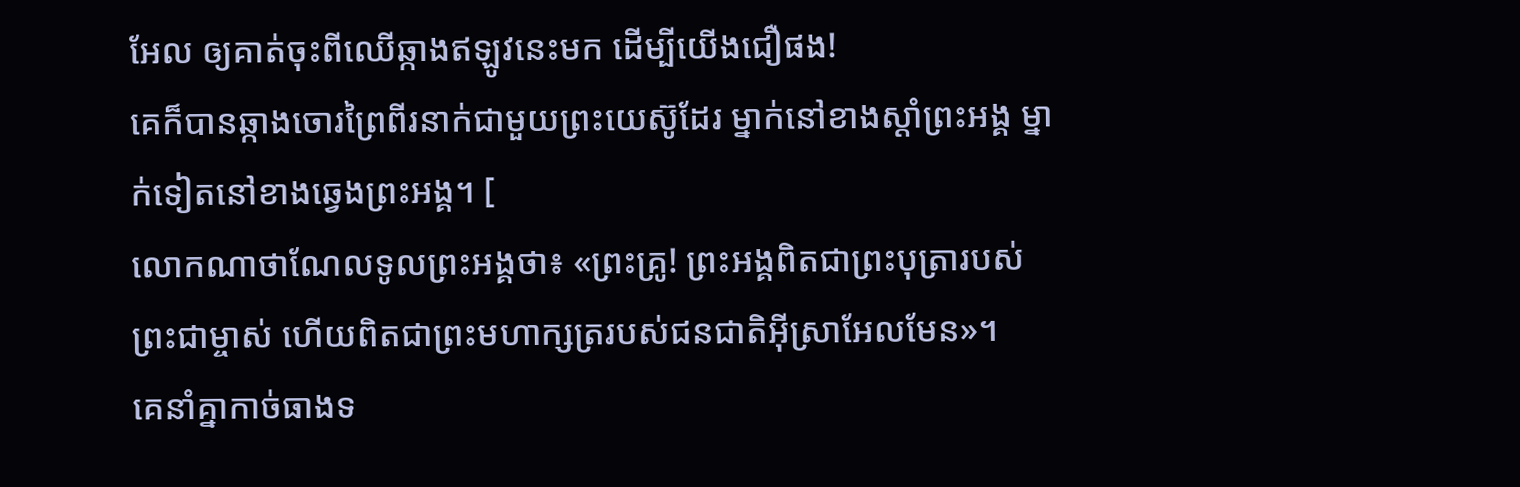អែល ឲ្យគាត់ចុះពីឈើឆ្កាងឥឡូវនេះមក ដើម្បីយើងជឿផង!
គេក៏បានឆ្កាងចោរព្រៃពីរនាក់ជាមួយព្រះយេស៊ូដែរ ម្នាក់នៅខាងស្ដាំព្រះអង្គ ម្នាក់ទៀតនៅខាងឆ្វេងព្រះអង្គ។ [
លោកណាថាណែលទូលព្រះអង្គថា៖ «ព្រះគ្រូ! ព្រះអង្គពិតជាព្រះបុត្រារបស់ព្រះជាម្ចាស់ ហើយពិតជាព្រះមហាក្សត្ររបស់ជនជាតិអ៊ីស្រាអែលមែន»។
គេនាំគ្នាកាច់ធាងទ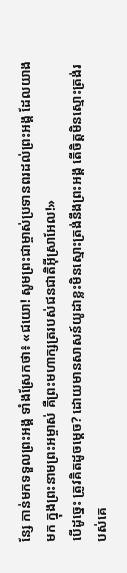ន្សែ កាន់មកទទួលព្រះអង្គ ទាំងស្រែកថា៖ «ជយោ! សូមព្រះជាម្ចាស់ប្រទានពរដល់ព្រះអង្គ ដែលយាងមក ក្នុងព្រះនាមព្រះអម្ចាស់ គឺព្រះមហាក្សត្ររបស់ជនជាតិអ៊ីស្រាអែល!»
បើដូច្នេះ ត្រូវគិតដូចម្ដេច? ដោយមានសាសន៍យូដាខ្លះមិនស្មោះត្រង់នឹងព្រះអង្គ តើចិត្តមិនស្មោះត្រង់របស់គេ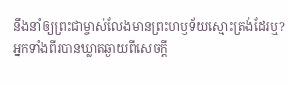នឹងនាំឲ្យព្រះជាម្ចាស់លែងមានព្រះហឫទ័យស្មោះត្រង់ដែរឬ?
អ្នកទាំងពីរបានឃ្លាតឆ្ងាយពីសេចក្ដី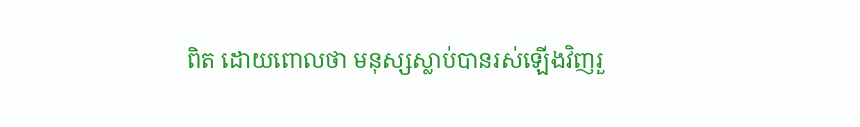ពិត ដោយពោលថា មនុស្សស្លាប់បានរស់ឡើងវិញរួ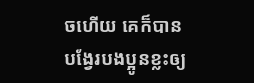ចហើយ គេក៏បានបង្វែរបងប្អូនខ្លះឲ្យ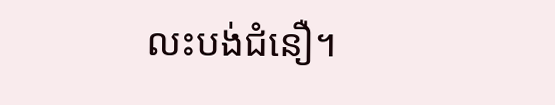លះបង់ជំនឿ។